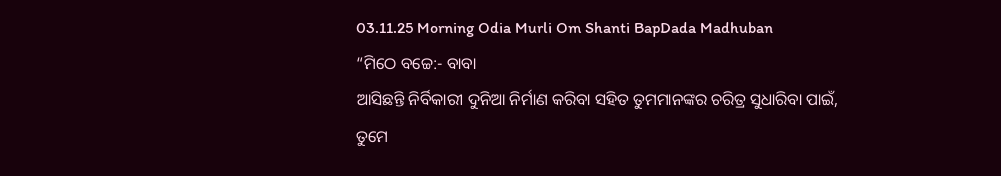03.11.25 Morning Odia Murli Om Shanti BapDada Madhuban
“ମିଠେ ବଚ୍ଚେ:- ବାବା
ଆସିଛନ୍ତି ନିର୍ବିକାରୀ ଦୁନିଆ ନିର୍ମାଣ କରିବା ସହିତ ତୁମମାନଙ୍କର ଚରିତ୍ର ସୁଧାରିବା ପାଇଁ,
ତୁମେ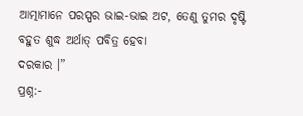ଆତ୍ମାମାନେ ପରସ୍ପର ଭାଇ-ଭାଇ ଅଟ, ତେଣୁ ତୁମର ଦୃଷ୍ଟି ବହୁତ ଶୁଦ୍ଧ ଅର୍ଥାତ୍ ପବିତ୍ର ହେବା
ଦରକାର ।”
ପ୍ରଶ୍ନ:-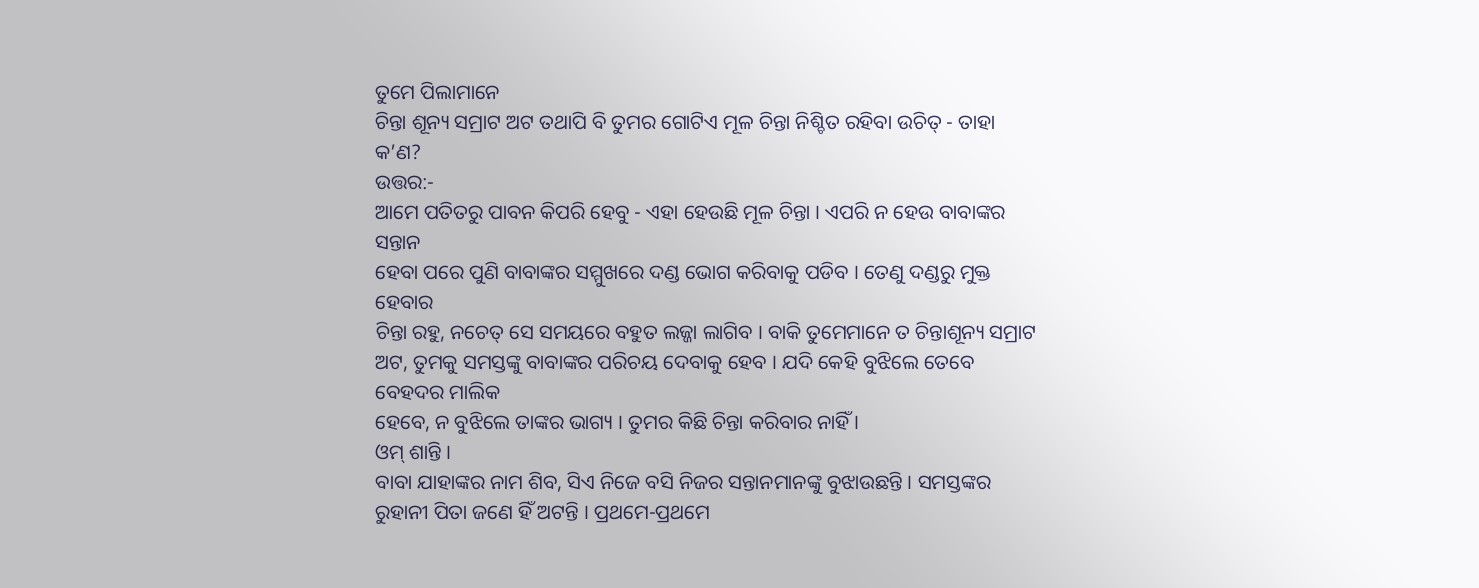ତୁମେ ପିଲାମାନେ
ଚିନ୍ତା ଶୂନ୍ୟ ସମ୍ରାଟ ଅଟ ତଥାପି ବି ତୁମର ଗୋଟିଏ ମୂଳ ଚିନ୍ତା ନିଶ୍ଚିତ ରହିବା ଉଚିତ୍ - ତାହା
କ’ଣ?
ଉତ୍ତର:-
ଆମେ ପତିତରୁ ପାବନ କିପରି ହେବୁ - ଏହା ହେଉଛି ମୂଳ ଚିନ୍ତା । ଏପରି ନ ହେଉ ବାବାଙ୍କର ସନ୍ତାନ
ହେବା ପରେ ପୁଣି ବାବାଙ୍କର ସମ୍ମୁଖରେ ଦଣ୍ଡ ଭୋଗ କରିବାକୁ ପଡିବ । ତେଣୁ ଦଣ୍ଡରୁ ମୁକ୍ତ ହେବାର
ଚିନ୍ତା ରହୁ, ନଚେତ୍ ସେ ସମୟରେ ବହୁତ ଲଜ୍ଜା ଲାଗିବ । ବାକି ତୁମେମାନେ ତ ଚିନ୍ତାଶୂନ୍ୟ ସମ୍ରାଟ
ଅଟ, ତୁମକୁ ସମସ୍ତଙ୍କୁ ବାବାଙ୍କର ପରିଚୟ ଦେବାକୁ ହେବ । ଯଦି କେହି ବୁଝିଲେ ତେବେ ବେହଦର ମାଲିକ
ହେବେ, ନ ବୁଝିଲେ ତାଙ୍କର ଭାଗ୍ୟ । ତୁମର କିଛି ଚିନ୍ତା କରିବାର ନାହିଁ ।
ଓମ୍ ଶାନ୍ତି ।
ବାବା ଯାହାଙ୍କର ନାମ ଶିବ, ସିଏ ନିଜେ ବସି ନିଜର ସନ୍ତାନମାନଙ୍କୁ ବୁଝାଉଛନ୍ତି । ସମସ୍ତଙ୍କର
ରୁହାନୀ ପିତା ଜଣେ ହିଁ ଅଟନ୍ତି । ପ୍ରଥମେ-ପ୍ରଥମେ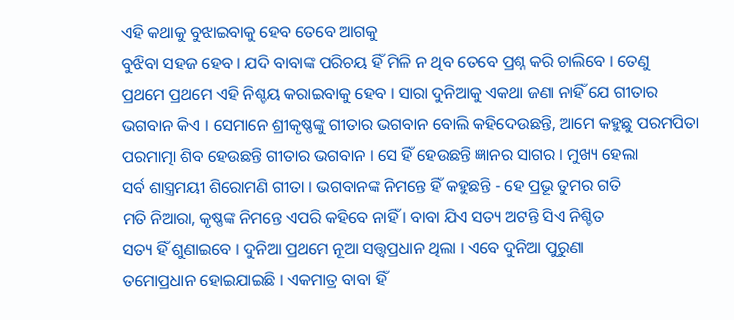ଏହି କଥାକୁ ବୁଝାଇବାକୁ ହେବ ତେବେ ଆଗକୁ
ବୁଝିବା ସହଜ ହେବ । ଯଦି ବାବାଙ୍କ ପରିଚୟ ହିଁ ମିଳି ନ ଥିବ ତେବେ ପ୍ରଶ୍ନ କରି ଚାଲିବେ । ତେଣୁ
ପ୍ରଥମେ ପ୍ରଥମେ ଏହି ନିଶ୍ଚୟ କରାଇବାକୁ ହେବ । ସାରା ଦୁନିଆକୁ ଏକଥା ଜଣା ନାହିଁ ଯେ ଗୀତାର
ଭଗବାନ କିଏ । ସେମାନେ ଶ୍ରୀକୃଷ୍ଣଙ୍କୁ ଗୀତାର ଭଗବାନ ବୋଲି କହିଦେଉଛନ୍ତି, ଆମେ କହୁଛୁ ପରମପିତା
ପରମାତ୍ମା ଶିବ ହେଉଛନ୍ତି ଗୀତାର ଭଗବାନ । ସେ ହିଁ ହେଉଛନ୍ତି ଜ୍ଞାନର ସାଗର । ମୁଖ୍ୟ ହେଲା
ସର୍ବ ଶାସ୍ତ୍ରମୟୀ ଶିରୋମଣି ଗୀତା । ଭଗବାନଙ୍କ ନିମନ୍ତେ ହିଁ କହୁଛନ୍ତି - ହେ ପ୍ରଭୂ ତୁମର ଗତି
ମତି ନିଆରା, କୃଷ୍ଣଙ୍କ ନିମନ୍ତେ ଏପରି କହିବେ ନାହିଁ । ବାବା ଯିଏ ସତ୍ୟ ଅଟନ୍ତି ସିଏ ନିଶ୍ଚିତ
ସତ୍ୟ ହିଁ ଶୁଣାଇବେ । ଦୁନିଆ ପ୍ରଥମେ ନୂଆ ସତ୍ତ୍ୱପ୍ରଧାନ ଥିଲା । ଏବେ ଦୁନିଆ ପୁରୁଣା
ତମୋପ୍ରଧାନ ହୋଇଯାଇଛି । ଏକମାତ୍ର ବାବା ହିଁ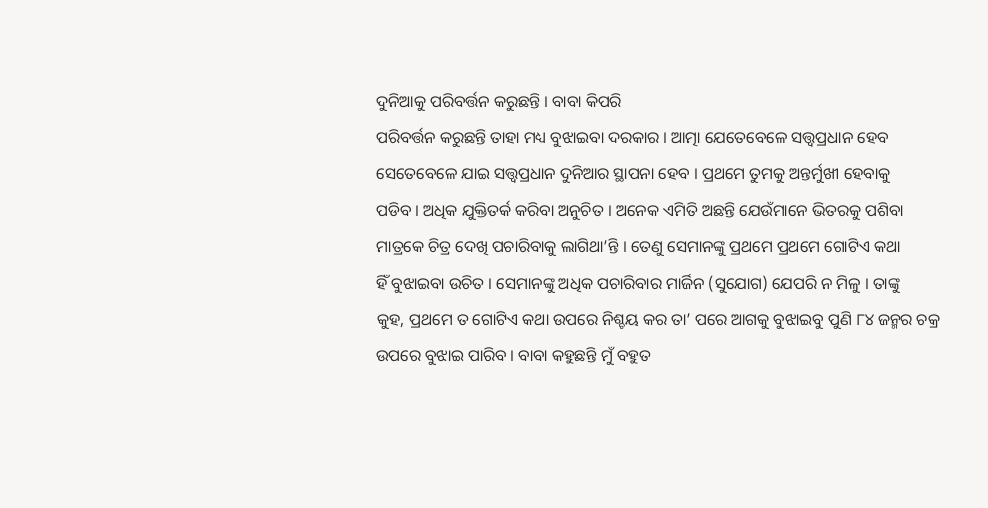ଦୁନିଆକୁ ପରିବର୍ତ୍ତନ କରୁଛନ୍ତି । ବାବା କିପରି
ପରିବର୍ତ୍ତନ କରୁଛନ୍ତି ତାହା ମଧ୍ୟ ବୁଝାଇବା ଦରକାର । ଆତ୍ମା ଯେତେବେଳେ ସତ୍ତ୍ୱପ୍ରଧାନ ହେବ
ସେତେବେଳେ ଯାଇ ସତ୍ତ୍ୱପ୍ରଧାନ ଦୁନିଆର ସ୍ଥାପନା ହେବ । ପ୍ରଥମେ ତୁମକୁ ଅନ୍ତର୍ମୁଖୀ ହେବାକୁ
ପଡିବ । ଅଧିକ ଯୁକ୍ତିତର୍କ କରିବା ଅନୁଚିତ । ଅନେକ ଏମିତି ଅଛନ୍ତି ଯେଉଁମାନେ ଭିତରକୁ ପଶିବା
ମାତ୍ରକେ ଚିତ୍ର ଦେଖି ପଚାରିବାକୁ ଲାଗିଥା’ନ୍ତି । ତେଣୁ ସେମାନଙ୍କୁ ପ୍ରଥମେ ପ୍ରଥମେ ଗୋଟିଏ କଥା
ହିଁ ବୁଝାଇବା ଉଚିତ । ସେମାନଙ୍କୁ ଅଧିକ ପଚାରିବାର ମାର୍ଜିନ (ସୁଯୋଗ) ଯେପରି ନ ମିଳୁ । ତାଙ୍କୁ
କୁହ, ପ୍ରଥମେ ତ ଗୋଟିଏ କଥା ଉପରେ ନିଶ୍ଚୟ କର ତା’ ପରେ ଆଗକୁ ବୁଝାଇବୁ ପୁଣି ୮୪ ଜନ୍ମର ଚକ୍ର
ଉପରେ ବୁଝାଇ ପାରିବ । ବାବା କହୁଛନ୍ତି ମୁଁ ବହୁତ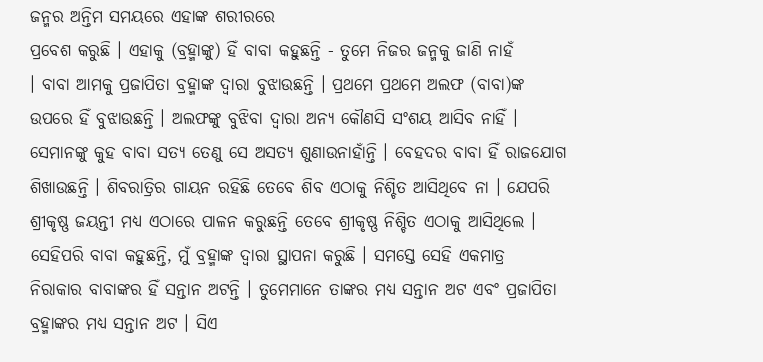ଜନ୍ମର ଅନ୍ତିମ ସମୟରେ ଏହାଙ୍କ ଶରୀରରେ
ପ୍ରବେଶ କରୁଛି । ଏହାକୁ (ବ୍ରହ୍ମାଙ୍କୁ) ହିଁ ବାବା କହୁଛନ୍ତି - ତୁମେ ନିଜର ଜନ୍ମକୁ ଜାଣି ନାହଁ
। ବାବା ଆମକୁ ପ୍ରଜାପିତା ବ୍ରହ୍ମାଙ୍କ ଦ୍ୱାରା ବୁଝାଉଛନ୍ତି । ପ୍ରଥମେ ପ୍ରଥମେ ଅଲଫ (ବାବା)ଙ୍କ
ଉପରେ ହିଁ ବୁଝାଉଛନ୍ତି । ଅଲଫଙ୍କୁ ବୁଝିବା ଦ୍ୱାରା ଅନ୍ୟ କୌଣସି ସଂଶୟ ଆସିବ ନାହିଁ ।
ସେମାନଙ୍କୁ କୁହ ବାବା ସତ୍ୟ ତେଣୁ ସେ ଅସତ୍ୟ ଶୁଣାଉନାହାଁନ୍ତି । ବେହଦର ବାବା ହିଁ ରାଜଯୋଗ
ଶିଖାଉଛନ୍ତି । ଶିବରାତ୍ରିର ଗାୟନ ରହିଛି ତେବେ ଶିବ ଏଠାକୁ ନିଶ୍ଚିତ ଆସିଥିବେ ନା । ଯେପରି
ଶ୍ରୀକୃଷ୍ଣ ଜୟନ୍ତୀ ମଧ୍ୟ ଏଠାରେ ପାଳନ କରୁଛନ୍ତି ତେବେ ଶ୍ରୀକୃଷ୍ଣ ନିଶ୍ଚିତ ଏଠାକୁ ଆସିଥିଲେ ।
ସେହିପରି ବାବା କହୁଛନ୍ତି, ମୁଁ ବ୍ରହ୍ମାଙ୍କ ଦ୍ୱାରା ସ୍ଥାପନା କରୁଛି । ସମସ୍ତେ ସେହି ଏକମାତ୍ର
ନିରାକାର ବାବାଙ୍କର ହିଁ ସନ୍ତାନ ଅଟନ୍ତି । ତୁମେମାନେ ତାଙ୍କର ମଧ୍ୟ ସନ୍ତାନ ଅଟ ଏବଂ ପ୍ରଜାପିତା
ବ୍ରହ୍ମାଙ୍କର ମଧ୍ୟ ସନ୍ତାନ ଅଟ । ସିଏ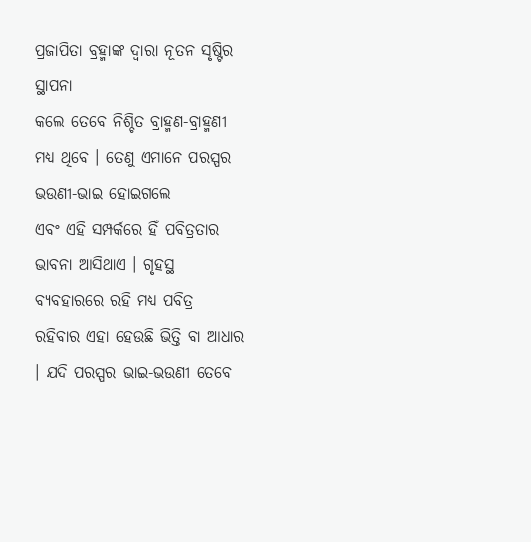ପ୍ରଜାପିତା ବ୍ରହ୍ମାଙ୍କ ଦ୍ୱାରା ନୂତନ ସୃଷ୍ଟିର ସ୍ଥାପନା
କଲେ ତେବେ ନିଶ୍ଚିତ ବ୍ରାହ୍ମଣ-ବ୍ରାହ୍ମଣୀ ମଧ୍ୟ ଥିବେ । ତେଣୁ ଏମାନେ ପରସ୍ପର ଭଉଣୀ-ଭାଇ ହୋଇଗଲେ
ଏବଂ ଏହି ସମ୍ପର୍କରେ ହିଁ ପବିତ୍ରତାର ଭାବନା ଆସିଥାଏ । ଗୃହସ୍ଥ ବ୍ୟବହାରରେ ରହି ମଧ୍ୟ ପବିତ୍ର
ରହିବାର ଏହା ହେଉଛି ଭିତ୍ତି ବା ଆଧାର । ଯଦି ପରସ୍ପର ଭାଇ-ଭଉଣୀ ତେବେ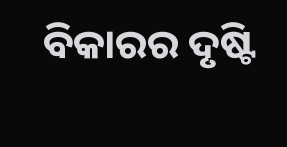ବିକାରର ଦୃଷ୍ଟି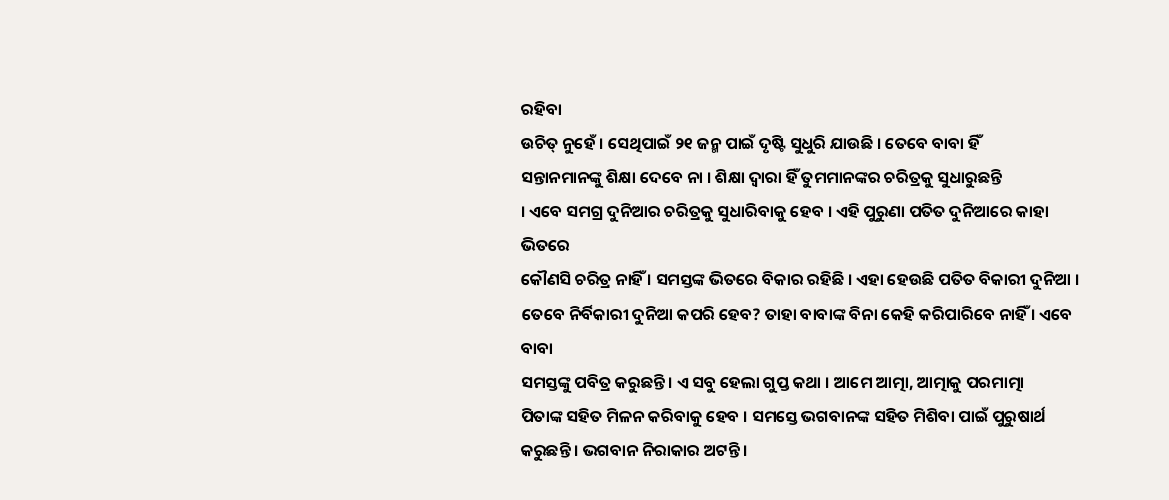ରହିବା
ଉଚିତ୍ ନୁହେଁ । ସେଥିପାଇଁ ୨୧ ଜନ୍ମ ପାଇଁ ଦୃଷ୍ଟି ସୁଧୁରି ଯାଉଛି । ତେବେ ବାବା ହିଁ
ସନ୍ତାନମାନଙ୍କୁ ଶିକ୍ଷା ଦେବେ ନା । ଶିକ୍ଷା ଦ୍ୱାରା ହିଁ ତୁମମାନଙ୍କର ଚରିତ୍ରକୁ ସୁଧାରୁଛନ୍ତି
। ଏବେ ସମଗ୍ର ଦୁନିଆର ଚରିତ୍ରକୁ ସୁଧାରିବାକୁ ହେବ । ଏହି ପୁରୁଣା ପତିତ ଦୁନିଆରେ କାହା ଭିତରେ
କୌଣସି ଚରିତ୍ର ନାହିଁ । ସମସ୍ତଙ୍କ ଭିତରେ ବିକାର ରହିଛି । ଏହା ହେଉଛି ପତିତ ବିକାରୀ ଦୁନିଆ ।
ତେବେ ନିର୍ବିକାରୀ ଦୁନିଆ କପରି ହେବ? ତାହା ବାବାଙ୍କ ବିନା କେହି କରିପାରିବେ ନାହିଁ । ଏବେ ବାବା
ସମସ୍ତଙ୍କୁ ପବିତ୍ର କରୁଛନ୍ତି । ଏ ସବୁ ହେଲା ଗୁପ୍ତ କଥା । ଆମେ ଆତ୍ମା, ଆତ୍ମାକୁ ପରମାତ୍ମା
ପିତାଙ୍କ ସହିତ ମିଳନ କରିବାକୁ ହେବ । ସମସ୍ତେ ଭଗବାନଙ୍କ ସହିତ ମିଶିବା ପାଇଁ ପୁରୁଷାର୍ଥ
କରୁଛନ୍ତି । ଭଗବାନ ନିରାକାର ଅଟନ୍ତି ।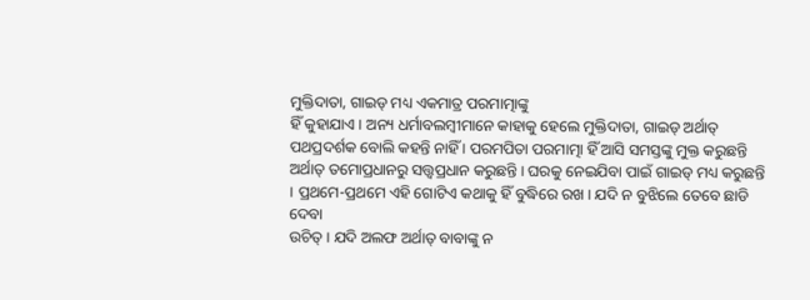ମୁକ୍ତିଦାତା, ଗାଇଡ୍ ମଧ୍ୟ ଏକମାତ୍ର ପରମାତ୍ମାଙ୍କୁ
ହିଁ କୁହାଯାଏ । ଅନ୍ୟ ଧର୍ମାବଲମ୍ବୀମାନେ କାହାକୁ ହେଲେ ମୁକ୍ତିଦାତା, ଗାଇଡ୍ ଅର୍ଥାତ୍
ପଥପ୍ରଦର୍ଶକ ବୋଲି କହନ୍ତି ନାହିଁ । ପରମପିତା ପରମାତ୍ମା ହିଁ ଆସି ସମସ୍ତଙ୍କୁ ମୁକ୍ତ କରୁଛନ୍ତି
ଅର୍ଥାତ୍ ତମୋପ୍ରଧାନରୁ ସତ୍ତ୍ୱପ୍ରଧାନ କରୁଛନ୍ତି । ଘରକୁ ନେଇଯିବା ପାଇଁ ଗାଇଡ୍ ମଧ୍ୟ କରୁଛନ୍ତି
। ପ୍ରଥମେ-ପ୍ରଥମେ ଏହି ଗୋଟିଏ କଥାକୁ ହିଁ ବୁଦ୍ଧିରେ ରଖ । ଯଦି ନ ବୁଝିଲେ ତେବେ ଛାଡି ଦେବା
ଉଚିତ୍ । ଯଦି ଅଲଫ ଅର୍ଥାତ୍ ବାବାଙ୍କୁ ନ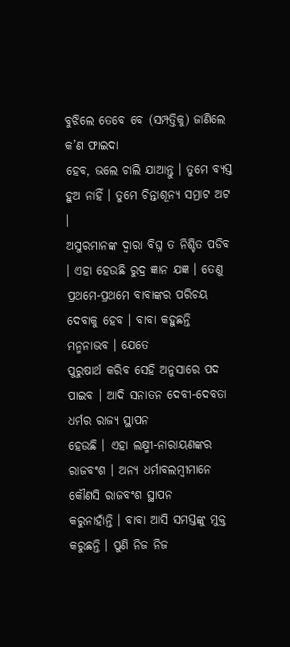ବୁଝିଲେ ତେବେ ବେ (ସମ୍ପତ୍ତିକୁ) ଜାଣିଲେ କ’ଣ ଫାଇଦା
ହେବ, ଭଲେ ଚାଲି ଯାଆନ୍ତୁ । ତୁମେ ବ୍ୟସ୍ତ ହୁଅ ନାହିଁ । ତୁମେ ଚିନ୍ତାଶୂନ୍ୟ ସମ୍ରାଟ ଅଟ ।
ଅସୁରମାନଙ୍କ ଦ୍ୱାରା ବିଘ୍ନ ତ ନିଶ୍ଚିତ ପଡିବ । ଏହା ହେଉଛି ରୁଦ୍ର ଜ୍ଞାନ ଯଜ୍ଞ । ତେଣୁ
ପ୍ରଥମେ-ପ୍ରଥମେ ବାବାଙ୍କର ପରିଚୟ ଦେବାକୁ ହେବ । ବାବା କହୁଛନ୍ତି ମନ୍ମନାଭବ । ଯେତେ
ପୁରୁଷାର୍ଥ କରିବ ସେହି ଅନୁସାରେ ପଦ ପାଇବ । ଆଦି ସନାତନ ଦେବୀ-ଦେବତା ଧର୍ମର ରାଜ୍ୟ ସ୍ଥାପନ
ହେଉଛି । ଏହା ଲକ୍ଷ୍ମୀ-ନାରାୟଣଙ୍କର ରାଜବଂଶ । ଅନ୍ୟ ଧର୍ମାବଲମ୍ବୀମାନେ କୌଣସି ରାଜବଂଶ ସ୍ଥାପନ
କରୁନାହାଁନ୍ତି । ବାବା ଆସି ସମସ୍ତଙ୍କୁ ମୁକ୍ତ କରୁଛନ୍ତି । ପୁଣି ନିଜ ନିଜ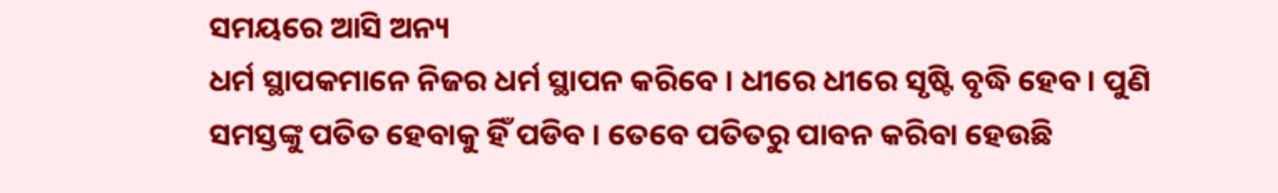ସମୟରେ ଆସି ଅନ୍ୟ
ଧର୍ମ ସ୍ଥାପକମାନେ ନିଜର ଧର୍ମ ସ୍ଥାପନ କରିବେ । ଧୀରେ ଧୀରେ ସୃଷ୍ଟି ବୃଦ୍ଧି ହେବ । ପୁଣି
ସମସ୍ତଙ୍କୁ ପତିତ ହେବାକୁ ହିଁ ପଡିବ । ତେବେ ପତିତରୁ ପାବନ କରିବା ହେଉଛି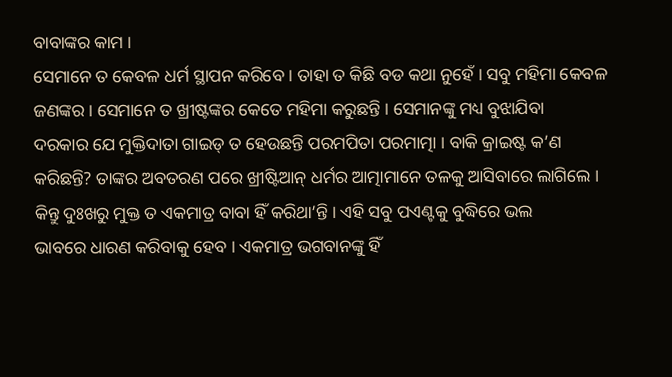ବାବାଙ୍କର କାମ ।
ସେମାନେ ତ କେବଳ ଧର୍ମ ସ୍ଥାପନ କରିବେ । ତାହା ତ କିଛି ବଡ କଥା ନୁହେଁ । ସବୁ ମହିମା କେବଳ
ଜଣଙ୍କର । ସେମାନେ ତ ଖ୍ରୀଷ୍ଟଙ୍କର କେତେ ମହିମା କରୁଛନ୍ତି । ସେମାନଙ୍କୁ ମଧ୍ୟ ବୁଝାଯିବା
ଦରକାର ଯେ ମୁକ୍ତିଦାତା ଗାଇଡ୍ ତ ହେଉଛନ୍ତି ପରମପିତା ପରମାତ୍ମା । ବାକି କ୍ରାଇଷ୍ଟ କ’ଣ
କରିଛନ୍ତି? ତାଙ୍କର ଅବତରଣ ପରେ ଖ୍ରୀଷ୍ଟିଆନ୍ ଧର୍ମର ଆତ୍ମାମାନେ ତଳକୁ ଆସିବାରେ ଲାଗିଲେ ।
କିନ୍ତୁ ଦୁଃଖରୁ ମୁକ୍ତ ତ ଏକମାତ୍ର ବାବା ହିଁ କରିଥା’ନ୍ତି । ଏହି ସବୁ ପଏଣ୍ଟକୁ ବୁଦ୍ଧିରେ ଭଲ
ଭାବରେ ଧାରଣ କରିବାକୁ ହେବ । ଏକମାତ୍ର ଭଗବାନଙ୍କୁ ହିଁ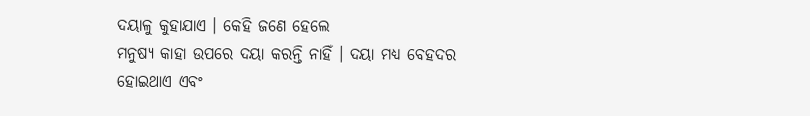ଦୟାଳୁ କୁହାଯାଏ । କେହି ଜଣେ ହେଲେ
ମନୁଷ୍ୟ କାହା ଉପରେ ଦୟା କରନ୍ତି ନାହିଁ । ଦୟା ମଧ୍ୟ ବେହଦର ହୋଇଥାଏ ଏବଂ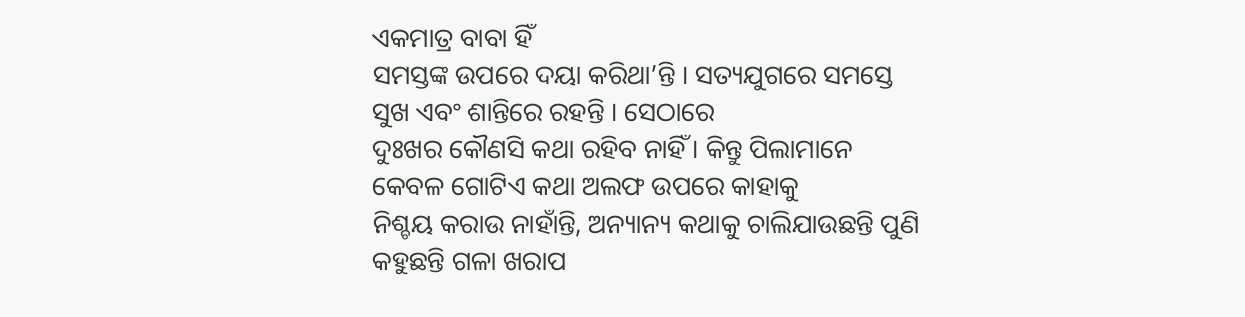ଏକମାତ୍ର ବାବା ହିଁ
ସମସ୍ତଙ୍କ ଉପରେ ଦୟା କରିଥା’ନ୍ତି । ସତ୍ୟଯୁଗରେ ସମସ୍ତେ ସୁଖ ଏବଂ ଶାନ୍ତିରେ ରହନ୍ତି । ସେଠାରେ
ଦୁଃଖର କୌଣସି କଥା ରହିବ ନାହିଁ । କିନ୍ତୁ ପିଲାମାନେ କେବଳ ଗୋଟିଏ କଥା ଅଲଫ ଉପରେ କାହାକୁ
ନିଶ୍ଚୟ କରାଉ ନାହାଁନ୍ତି, ଅନ୍ୟାନ୍ୟ କଥାକୁ ଚାଲିଯାଉଛନ୍ତି ପୁଣି କହୁଛନ୍ତି ଗଳା ଖରାପ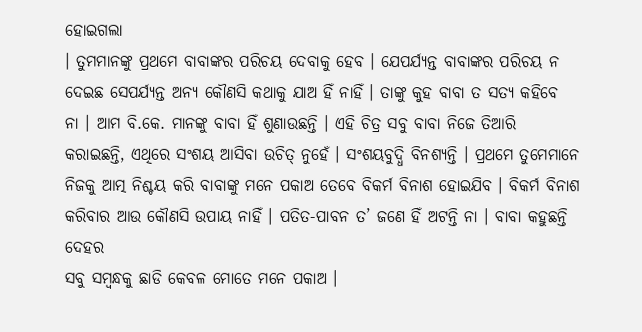ହୋଇଗଲା
। ତୁମମାନଙ୍କୁ ପ୍ରଥମେ ବାବାଙ୍କର ପରିଚୟ ଦେବାକୁ ହେବ । ଯେପର୍ଯ୍ୟନ୍ତ ବାବାଙ୍କର ପରିଚୟ ନ
ଦେଇଛ ସେପର୍ଯ୍ୟନ୍ତ ଅନ୍ୟ କୌଣସି କଥାକୁ ଯାଅ ହିଁ ନାହିଁ । ତାଙ୍କୁ କୁହ ବାବା ତ ସତ୍ୟ କହିବେ
ନା । ଆମ ବି.କେ. ମାନଙ୍କୁ ବାବା ହିଁ ଶୁଣାଉଛନ୍ତି । ଏହି ଚିତ୍ର ସବୁ ବାବା ନିଜେ ତିଆରି
କରାଇଛନ୍ତି, ଏଥିରେ ସଂଶୟ ଆସିବା ଉଚିତ୍ ନୁହେଁ । ସଂଶୟବୁଦ୍ଧି ବିନଶ୍ୟନ୍ତି । ପ୍ରଥମେ ତୁମେମାନେ
ନିଜକୁ ଆତ୍ମ ନିଶ୍ଚୟ କରି ବାବାଙ୍କୁ ମନେ ପକାଅ ତେବେ ବିକର୍ମ ବିନାଶ ହୋଇଯିବ । ବିକର୍ମ ବିନାଶ
କରିବାର ଆଉ କୌଣସି ଉପାୟ ନାହିଁ । ପତିତ-ପାବନ ତ’ ଜଣେ ହିଁ ଅଟନ୍ତି ନା । ବାବା କହୁଛନ୍ତି ଦେହର
ସବୁ ସମ୍ବନ୍ଧକୁ ଛାଡି କେବଳ ମୋତେ ମନେ ପକାଅ ।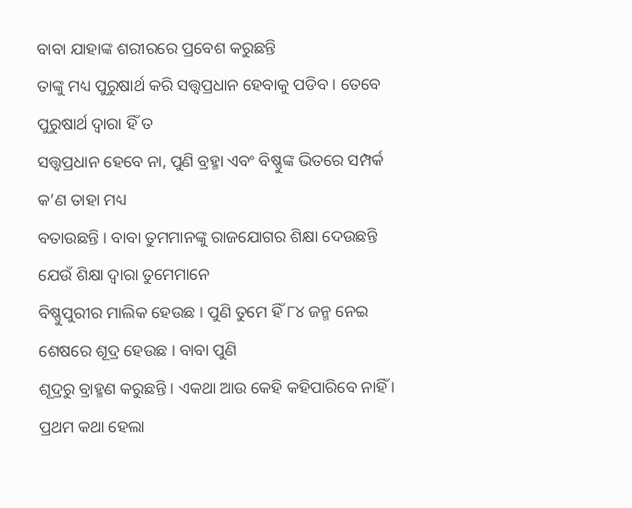ବାବା ଯାହାଙ୍କ ଶରୀରରେ ପ୍ରବେଶ କରୁଛନ୍ତି
ତାଙ୍କୁ ମଧ୍ୟ ପୁରୁଷାର୍ଥ କରି ସତ୍ତ୍ୱପ୍ରଧାନ ହେବାକୁ ପଡିବ । ତେବେ ପୁରୁଷାର୍ଥ ଦ୍ୱାରା ହିଁ ତ
ସତ୍ତ୍ୱପ୍ରଧାନ ହେବେ ନା, ପୁଣି ବ୍ରହ୍ମା ଏବଂ ବିଷ୍ଣୁଙ୍କ ଭିତରେ ସମ୍ପର୍କ କ’ଣ ତାହା ମଧ୍ୟ
ବତାଉଛନ୍ତି । ବାବା ତୁମମାନଙ୍କୁ ରାଜଯୋଗର ଶିକ୍ଷା ଦେଉଛନ୍ତି ଯେଉଁ ଶିକ୍ଷା ଦ୍ୱାରା ତୁମେମାନେ
ବିଷ୍ଣୁପୁରୀର ମାଲିକ ହେଉଛ । ପୁଣି ତୁମେ ହିଁ ୮୪ ଜନ୍ମ ନେଇ ଶେଷରେ ଶୂଦ୍ର ହେଉଛ । ବାବା ପୁଣି
ଶୂଦ୍ରରୁ ବ୍ରାହ୍ମଣ କରୁଛନ୍ତି । ଏକଥା ଆଉ କେହି କହିପାରିବେ ନାହିଁ । ପ୍ରଥମ କଥା ହେଲା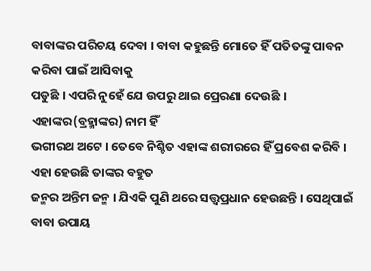ବାବାଙ୍କର ପରିଚୟ ଦେବା । ବାବା କହୁଛନ୍ତି ମୋତେ ହିଁ ପତିତଙ୍କୁ ପାବନ କରିବା ପାଇଁ ଆସିବାକୁ
ପଡୁଛି । ଏପରି ନୁହେଁ ଯେ ଉପରୁ ଥାଇ ପ୍ରେରଣା ଦେଉଛି । ଏହାଙ୍କର(ବ୍ରହ୍ମାଙ୍କର) ନାମ ହିଁ
ଭଗୀରଥ ଅଟେ । ତେବେ ନିଶ୍ଚିତ ଏହାଙ୍କ ଶରୀରରେ ହିଁ ପ୍ରବେଶ କରିବି । ଏହା ହେଉଛି ତାଙ୍କର ବହୁତ
ଜନ୍ମର ଅନ୍ତିମ ଜନ୍ମ । ଯିଏକି ପୁଣି ଥରେ ସତ୍ତ୍ୱପ୍ରଧାନ ହେଉଛନ୍ତି । ସେଥିପାଇଁ ବାବା ଉପାୟ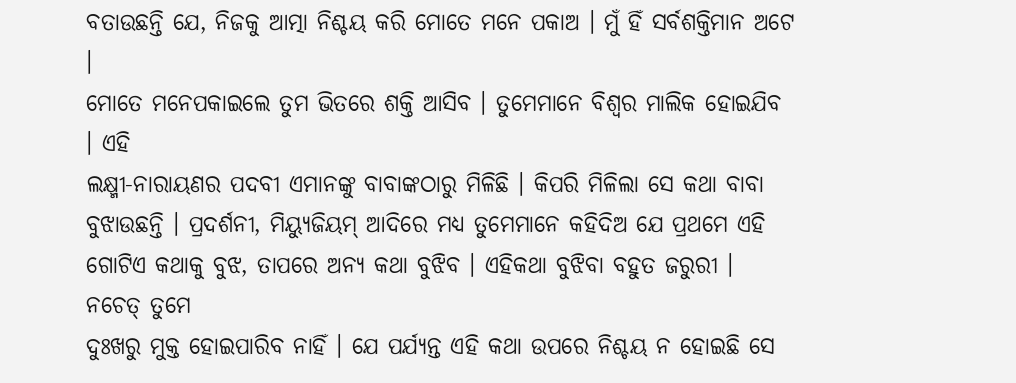ବତାଉଛନ୍ତି ଯେ, ନିଜକୁ ଆତ୍ମା ନିଶ୍ଚୟ କରି ମୋତେ ମନେ ପକାଅ । ମୁଁ ହିଁ ସର୍ବଶକ୍ତିମାନ ଅଟେ ।
ମୋତେ ମନେପକାଇଲେ ତୁମ ଭିତରେ ଶକ୍ତି ଆସିବ । ତୁମେମାନେ ବିଶ୍ୱର ମାଲିକ ହୋଇଯିବ । ଏହି
ଲକ୍ଷ୍ମୀ-ନାରାୟଣର ପଦବୀ ଏମାନଙ୍କୁ ବାବାଙ୍କଠାରୁ ମିଳିଛି । କିପରି ମିଳିଲା ସେ କଥା ବାବା
ବୁଝାଉଛନ୍ତି । ପ୍ରଦର୍ଶନୀ, ମିୟ୍ୟୁଜିୟମ୍ ଆଦିରେ ମଧ୍ୟ ତୁମେମାନେ କହିଦିଅ ଯେ ପ୍ରଥମେ ଏହି
ଗୋଟିଏ କଥାକୁ ବୁଝ, ତାପରେ ଅନ୍ୟ କଥା ବୁଝିବ । ଏହିକଥା ବୁଝିବା ବହୁତ ଜରୁରୀ । ନଚେତ୍ ତୁମେ
ଦୁଃଖରୁ ମୁକ୍ତ ହୋଇପାରିବ ନାହିଁ । ଯେ ପର୍ଯ୍ୟନ୍ତ ଏହି କଥା ଉପରେ ନିଶ୍ଚୟ ନ ହୋଇଛି ସେ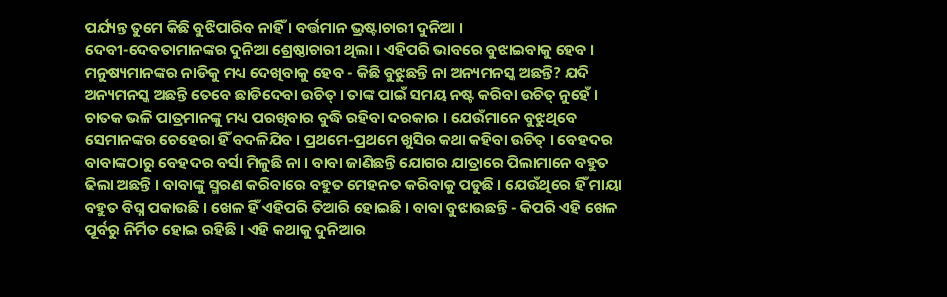ପର୍ଯ୍ୟନ୍ତ ତୁମେ କିଛି ବୁଝିପାରିବ ନାହିଁ । ବର୍ତ୍ତମାନ ଭ୍ରଷ୍ଟାଚାରୀ ଦୁନିଆ ।
ଦେବୀ-ଦେବତାମାନଙ୍କର ଦୁନିଆ ଶ୍ରେଷ୍ଠାଚାରୀ ଥିଲା । ଏହିପରି ଭାବରେ ବୁଝାଇବାକୁ ହେବ ।
ମନୁଷ୍ୟମାନଙ୍କର ନାଡିକୁ ମଧ୍ୟ ଦେଖିବାକୁ ହେବ - କିଛି ବୁଝୁଛନ୍ତି ନା ଅନ୍ୟମନସ୍କ ଅଛନ୍ତି? ଯଦି
ଅନ୍ୟମନସ୍କ ଅଛନ୍ତି ତେବେ ଛାଡିଦେବା ଉଚିତ୍ । ତାଙ୍କ ପାଇଁ ସମୟ ନଷ୍ଟ କରିବା ଉଚିତ୍ ନୁହେଁ ।
ଚାତକ ଭଳି ପାତ୍ରମାନଙ୍କୁ ମଧ୍ୟ ପରଖିବାର ବୁଦ୍ଧି ରହିବା ଦରକାର । ଯେଉଁମାନେ ବୁଝୁଥିବେ
ସେମାନଙ୍କର ଚେହେରା ହିଁ ବଦଳିଯିବ । ପ୍ରଥମେ-ପ୍ରଥମେ ଖୁସିର କଥା କହିବା ଉଚିତ୍ । ବେହଦର
ବାବାଙ୍କଠାରୁ ବେହଦର ବର୍ସା ମିଳୁଛି ନା । ବାବା ଜାଣିଛନ୍ତି ଯୋଗର ଯାତ୍ରାରେ ପିଲାମାନେ ବହୁତ
ଢିଲା ଅଛନ୍ତି । ବାବାଙ୍କୁ ସ୍ମରଣ କରିବାରେ ବହୁତ ମେହନତ କରିବାକୁ ପଡୁଛି । ଯେଉଁଥିରେ ହିଁ ମାୟା
ବହୁତ ବିଘ୍ନ ପକାଉଛି । ଖେଳ ହିଁ ଏହିପରି ତିଆରି ହୋଇଛି । ବାବା ବୁଝାଉଛନ୍ତି - କିପରି ଏହି ଖେଳ
ପୂର୍ବରୁ ନିର୍ମିତ ହୋଇ ରହିଛି । ଏହି କଥାକୁ ଦୁନିଆର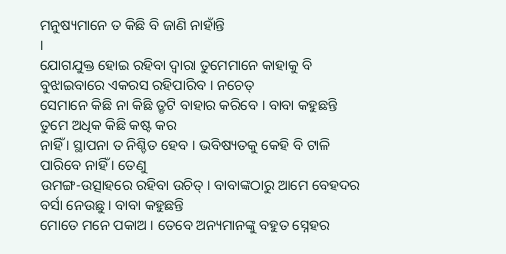ମନୁଷ୍ୟମାନେ ତ କିଛି ବି ଜାଣି ନାହାଁନ୍ତି
।
ଯୋଗଯୁକ୍ତ ହୋଇ ରହିବା ଦ୍ୱାରା ତୁମେମାନେ କାହାକୁ ବି ବୁଝାଇବାରେ ଏକରସ ରହିପାରିବ । ନଚେତ୍
ସେମାନେ କିଛି ନା କିଛି ତ୍ରୃଟି ବାହାର କରିବେ । ବାବା କହୁଛନ୍ତି ତୁମେ ଅଧିକ କିଛି କଷ୍ଟ କର
ନାହିଁ । ସ୍ଥାପନା ତ ନିଶ୍ଚିତ ହେବ । ଭବିଷ୍ୟତକୁ କେହି ବି ଟାଳି ପାରିବେ ନାହିଁ । ତେଣୁ
ଉମଙ୍ଗ-ଉତ୍ସାହରେ ରହିବା ଉଚିତ୍ । ବାବାଙ୍କଠାରୁ ଆମେ ବେହଦର ବର୍ସା ନେଉଛୁ । ବାବା କହୁଛନ୍ତି
ମୋତେ ମନେ ପକାଅ । ତେବେ ଅନ୍ୟମାନଙ୍କୁ ବହୁତ ସ୍ନେହର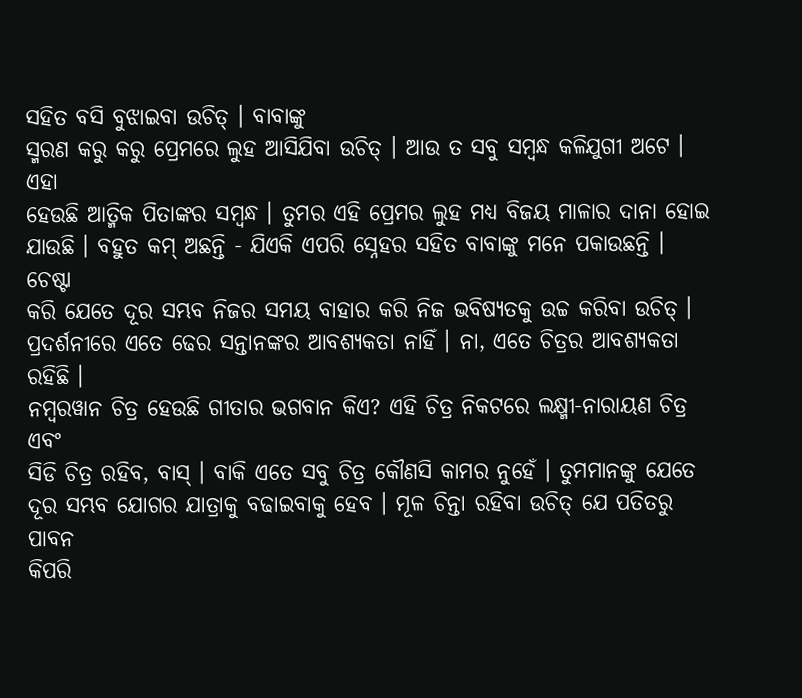ସହିତ ବସି ବୁଝାଇବା ଉଚିତ୍ । ବାବାଙ୍କୁ
ସ୍ମରଣ କରୁ କରୁ ପ୍ରେମରେ ଲୁହ ଆସିଯିବା ଉଚିତ୍ । ଆଉ ତ ସବୁ ସମ୍ବନ୍ଧ କଳିଯୁଗୀ ଅଟେ । ଏହା
ହେଉଛି ଆତ୍ମିକ ପିତାଙ୍କର ସମ୍ବନ୍ଧ । ତୁମର ଏହି ପ୍ରେମର ଲୁହ ମଧ୍ୟ ବିଜୟ ମାଳାର ଦାନା ହୋଇ
ଯାଉଛି । ବହୁତ କମ୍ ଅଛନ୍ତି - ଯିଏକି ଏପରି ସ୍ନେହର ସହିତ ବାବାଙ୍କୁ ମନେ ପକାଉଛନ୍ତି । ଚେଷ୍ଟା
କରି ଯେତେ ଦୂର ସମ୍ଭବ ନିଜର ସମୟ ବାହାର କରି ନିଜ ଭବିଷ୍ୟତକୁ ଉଚ୍ଚ କରିବା ଉଚିତ୍ ।
ପ୍ରଦର୍ଶନୀରେ ଏତେ ଢେର ସନ୍ତାନଙ୍କର ଆବଶ୍ୟକତା ନାହିଁ । ନା, ଏତେ ଚିତ୍ରର ଆବଶ୍ୟକତା ରହିଛି ।
ନମ୍ବରୱାନ ଚିତ୍ର ହେଉଛି ଗୀତାର ଭଗବାନ କିଏ? ଏହି ଚିତ୍ର ନିକଟରେ ଲକ୍ଷ୍ମୀ-ନାରାୟଣ ଚିତ୍ର ଏବଂ
ସିଡି ଚିତ୍ର ରହିବ, ବାସ୍ । ବାକି ଏତେ ସବୁ ଚିତ୍ର କୌଣସି କାମର ନୁହେଁ । ତୁମମାନଙ୍କୁ ଯେତେ
ଦୂର ସମ୍ଭବ ଯୋଗର ଯାତ୍ରାକୁ ବଢାଇବାକୁ ହେବ । ମୂଳ ଚିନ୍ତା ରହିବା ଉଚିତ୍ ଯେ ପତିତରୁ ପାବନ
କିପରି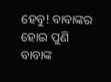ହେବୁ! ବାବାଙ୍କର ହୋଇ ପୁଣି ବାବାଙ୍କ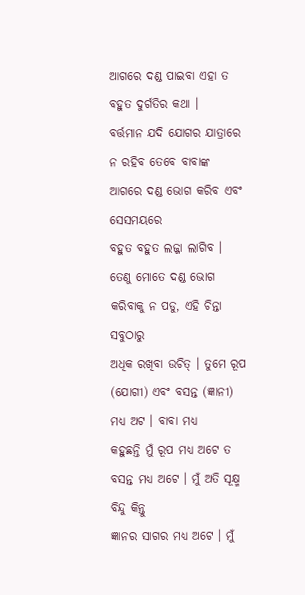ଆଗରେ ଦଣ୍ଡ ପାଇବା ଏହା ତ ବହୁତ ଦୁର୍ଗତିର କଥା ।
ବର୍ତ୍ତମାନ ଯଦି ଯୋଗର ଯାତ୍ରାରେ ନ ରହିବ ତେବେ ବାବାଙ୍କ ଆଗରେ ଦଣ୍ଡ ଭୋଗ କରିବ ଏବଂ ସେସମୟରେ
ବହୁତ ବହୁତ ଲଜ୍ଜା ଲାଗିବ । ତେଣୁ ମୋତେ ଦଣ୍ଡ ଭୋଗ କରିବାକୁ ନ ପଡୁ, ଏହି ଚିନ୍ତା ସବୁଠାରୁ
ଅଧିକ ରଖିବା ଉଚିତ୍ । ତୁମେ ରୂପ (ଯୋଗୀ) ଏବଂ ବସନ୍ତ (ଜ୍ଞାନୀ) ମଧ୍ୟ ଅଟ । ବାବା ମଧ୍ୟ
କହୁଛନ୍ତି ମୁଁ ରୂପ ମଧ୍ୟ ଅଟେ ତ ବସନ୍ତ ମଧ୍ୟ ଅଟେ । ମୁଁ ଅତି ସୂକ୍ଷ୍ମ ବିନ୍ଦୁ କିନ୍ତୁ
ଜ୍ଞାନର ସାଗର ମଧ୍ୟ ଅଟେ । ମୁଁ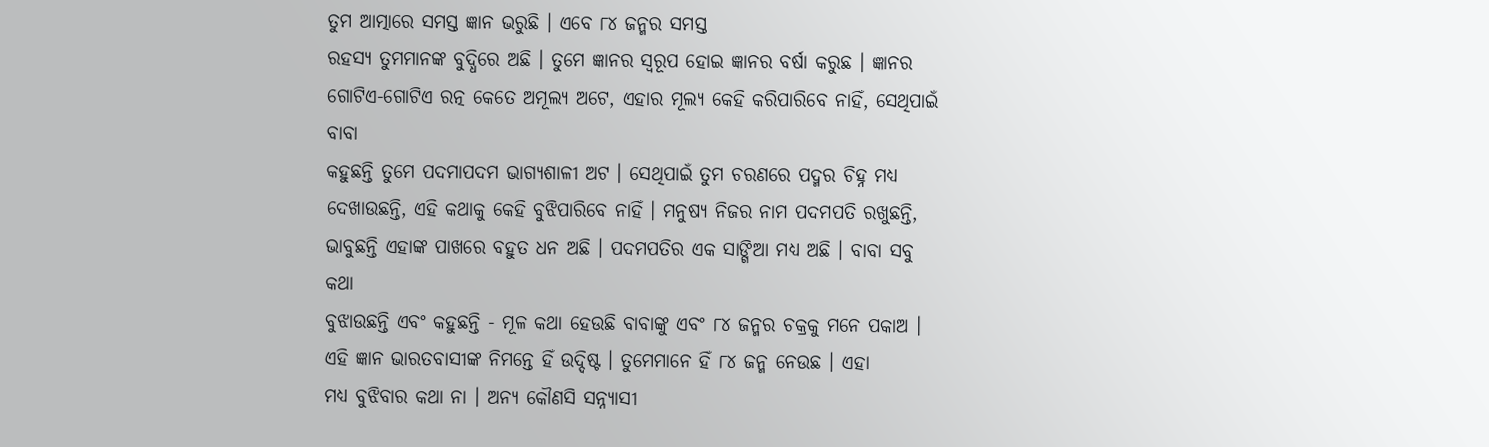ତୁମ ଆତ୍ମାରେ ସମସ୍ତ ଜ୍ଞାନ ଭରୁଛି । ଏବେ ୮୪ ଜନ୍ମର ସମସ୍ତ
ରହସ୍ୟ ତୁମମାନଙ୍କ ବୁଦ୍ଧିରେ ଅଛି । ତୁମେ ଜ୍ଞାନର ସ୍ୱରୂପ ହୋଇ ଜ୍ଞାନର ବର୍ଷା କରୁଛ । ଜ୍ଞାନର
ଗୋଟିଏ-ଗୋଟିଏ ରତ୍ନ କେତେ ଅମୂଲ୍ୟ ଅଟେ, ଏହାର ମୂଲ୍ୟ କେହି କରିପାରିବେ ନାହିଁ, ସେଥିପାଇଁ ବାବା
କହୁଛନ୍ତି ତୁମେ ପଦମାପଦମ ଭାଗ୍ୟଶାଳୀ ଅଟ । ସେଥିପାଇଁ ତୁମ ଚରଣରେ ପଦ୍ମର ଚିହ୍ନ ମଧ୍ୟ
ଦେଖାଉଛନ୍ତି, ଏହି କଥାକୁ କେହି ବୁଝିପାରିବେ ନାହିଁ । ମନୁଷ୍ୟ ନିଜର ନାମ ପଦମପତି ରଖୁଛନ୍ତି,
ଭାବୁଛନ୍ତି ଏହାଙ୍କ ପାଖରେ ବହୁତ ଧନ ଅଛି । ପଦମପତିର ଏକ ସାଙ୍ଗିଆ ମଧ୍ୟ ଅଛି । ବାବା ସବୁ କଥା
ବୁଝାଉଛନ୍ତି ଏବଂ କହୁଛନ୍ତି - ମୂଳ କଥା ହେଉଛି ବାବାଙ୍କୁ ଏବଂ ୮୪ ଜନ୍ମର ଚକ୍ରକୁ ମନେ ପକାଅ ।
ଏହି ଜ୍ଞାନ ଭାରତବାସୀଙ୍କ ନିମନ୍ତେ ହିଁ ଉଦ୍ଦିଷ୍ଟ । ତୁମେମାନେ ହିଁ ୮୪ ଜନ୍ମ ନେଉଛ । ଏହା
ମଧ୍ୟ ବୁଝିବାର କଥା ନା । ଅନ୍ୟ କୌଣସି ସନ୍ନ୍ୟାସୀ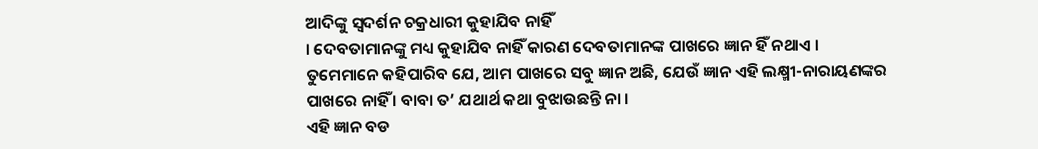ଆଦିଙ୍କୁ ସ୍ୱଦର୍ଶନ ଚକ୍ରଧାରୀ କୁହାଯିବ ନାହିଁ
। ଦେବତାମାନଙ୍କୁ ମଧ୍ୟ କୁହାଯିବ ନାହିଁ କାରଣ ଦେବତାମାନଙ୍କ ପାଖରେ ଜ୍ଞାନ ହିଁ ନଥାଏ ।
ତୁମେମାନେ କହିପାରିବ ଯେ, ଆମ ପାଖରେ ସବୁ ଜ୍ଞାନ ଅଛି, ଯେଉଁ ଜ୍ଞାନ ଏହି ଲକ୍ଷ୍ମୀ-ନାରାୟଣଙ୍କର
ପାଖରେ ନାହିଁ । ବାବା ତ’ ଯଥାର୍ଥ କଥା ବୁଝାଉଛନ୍ତି ନା ।
ଏହି ଜ୍ଞାନ ବଡ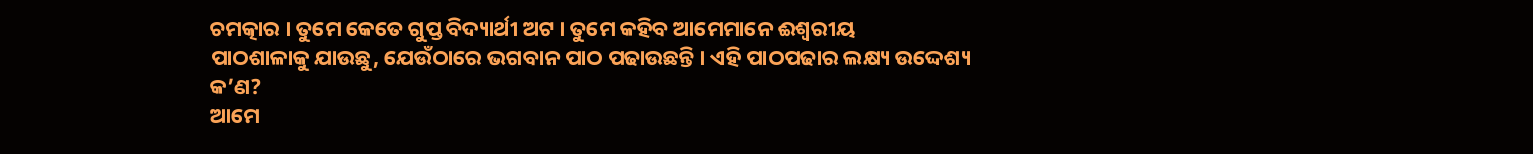ଚମତ୍କାର । ତୁମେ କେତେ ଗୁପ୍ତ ବିଦ୍ୟାର୍ଥୀ ଅଟ । ତୁମେ କହିବ ଆମେମାନେ ଈଶ୍ୱରୀୟ
ପାଠଶାଳାକୁ ଯାଉଛୁ, ଯେଉଁଠାରେ ଭଗବାନ ପାଠ ପଢାଉଛନ୍ତି । ଏହି ପାଠପଢାର ଲକ୍ଷ୍ୟ ଉଦ୍ଦେଶ୍ୟ କ’ଣ?
ଆମେ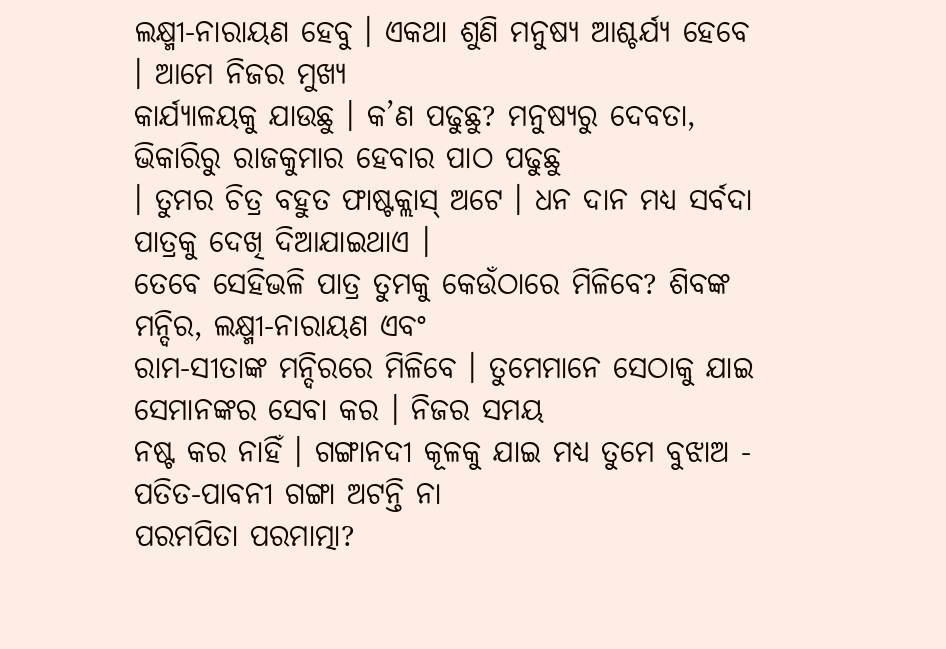ଲକ୍ଷ୍ମୀ-ନାରାୟଣ ହେବୁ । ଏକଥା ଶୁଣି ମନୁଷ୍ୟ ଆଶ୍ଚର୍ଯ୍ୟ ହେବେ । ଆମେ ନିଜର ମୁଖ୍ୟ
କାର୍ଯ୍ୟାଳୟକୁ ଯାଉଛୁ । କ’ଣ ପଢୁଛୁ? ମନୁଷ୍ୟରୁ ଦେବତା, ଭିକାରିରୁ ରାଜକୁମାର ହେବାର ପାଠ ପଢୁଛୁ
। ତୁମର ଚିତ୍ର ବହୁତ ଫାଷ୍ଟକ୍ଲାସ୍ ଅଟେ । ଧନ ଦାନ ମଧ୍ୟ ସର୍ବଦା ପାତ୍ରକୁ ଦେଖି ଦିଆଯାଇଥାଏ ।
ତେବେ ସେହିଭଳି ପାତ୍ର ତୁମକୁ କେଉଁଠାରେ ମିଳିବେ? ଶିବଙ୍କ ମନ୍ଦିର, ଲକ୍ଷ୍ମୀ-ନାରାୟଣ ଏବଂ
ରାମ-ସୀତାଙ୍କ ମନ୍ଦିରରେ ମିଳିବେ । ତୁମେମାନେ ସେଠାକୁ ଯାଇ ସେମାନଙ୍କର ସେବା କର । ନିଜର ସମୟ
ନଷ୍ଟ କର ନାହିଁ । ଗଙ୍ଗାନଦୀ କୂଳକୁ ଯାଇ ମଧ୍ୟ ତୁମେ ବୁଝାଅ - ପତିତ-ପାବନୀ ଗଙ୍ଗା ଅଟନ୍ତି ନା
ପରମପିତା ପରମାତ୍ମା?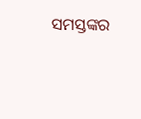ସମସ୍ତଙ୍କର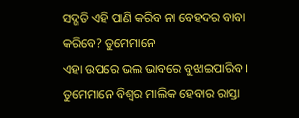ସଦ୍ଗତି ଏହି ପାଣି କରିବ ନା ବେହଦର ବାବା କରିବେ? ତୁମେମାନେ
ଏହା ଉପରେ ଭଲ ଭାବରେ ବୁଝାଇପାରିବ । ତୁମେମାନେ ବିଶ୍ୱର ମାଲିକ ହେବାର ରାସ୍ତା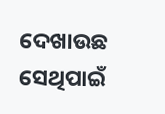ଦେଖାଉଛ ସେଥିପାଇଁ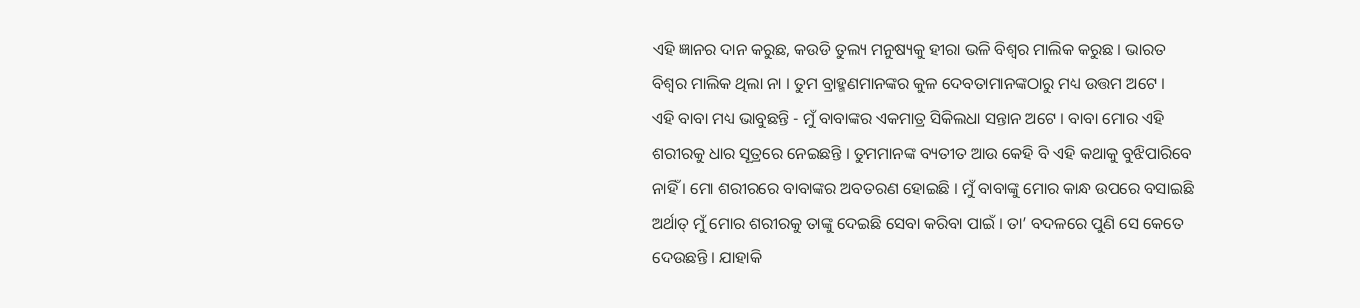ଏହି ଜ୍ଞାନର ଦାନ କରୁଛ, କଉଡି ତୁଲ୍ୟ ମନୁଷ୍ୟକୁ ହୀରା ଭଳି ବିଶ୍ୱର ମାଲିକ କରୁଛ । ଭାରତ
ବିଶ୍ୱର ମାଲିକ ଥିଲା ନା । ତୁମ ବ୍ରାହ୍ମଣମାନଙ୍କର କୁଳ ଦେବତାମାନଙ୍କଠାରୁ ମଧ୍ୟ ଉତ୍ତମ ଅଟେ ।
ଏହି ବାବା ମଧ୍ୟ ଭାବୁଛନ୍ତି - ମୁଁ ବାବାଙ୍କର ଏକମାତ୍ର ସିକିଲଧା ସନ୍ତାନ ଅଟେ । ବାବା ମୋର ଏହି
ଶରୀରକୁ ଧାର ସୂତ୍ରରେ ନେଇଛନ୍ତି । ତୁମମାନଙ୍କ ବ୍ୟତୀତ ଆଉ କେହି ବି ଏହି କଥାକୁ ବୁଝିପାରିବେ
ନାହିଁ । ମୋ ଶରୀରରେ ବାବାଙ୍କର ଅବତରଣ ହୋଇଛି । ମୁଁ ବାବାଙ୍କୁ ମୋର କାନ୍ଧ ଉପରେ ବସାଇଛି
ଅର୍ଥାତ୍ ମୁଁ ମୋର ଶରୀରକୁ ତାଙ୍କୁ ଦେଇଛି ସେବା କରିବା ପାଇଁ । ତା’ ବଦଳରେ ପୁଣି ସେ କେତେ
ଦେଉଛନ୍ତି । ଯାହାକି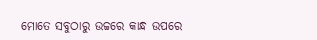ମୋତେ ସବୁଠାରୁ ଉଚ୍ଚରେ କାନ୍ଧ ଉପରେ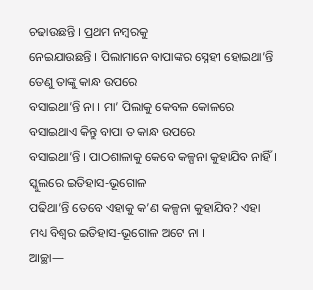ଚଢାଉଛନ୍ତି । ପ୍ରଥମ ନମ୍ବରକୁ
ନେଇଯାଉଛନ୍ତି । ପିଲାମାନେ ବାପାଙ୍କର ସ୍ନେହୀ ହୋଇଥା’ନ୍ତି ତେଣୁ ତାଙ୍କୁ କାନ୍ଧ ଉପରେ
ବସାଇଥା’ନ୍ତି ନା । ମା’ ପିଲାକୁ କେବଳ କୋଳରେ ବସାଇଥାଏ କିନ୍ତୁ ବାପା ତ କାନ୍ଧ ଉପରେ
ବସାଇଥା’ନ୍ତି । ପାଠଶାଳାକୁ କେବେ କଳ୍ପନା କୁହାଯିବ ନାହିଁ । ସ୍କୁଲରେ ଇତିହାସ-ଭୂଗୋଳ
ପଢିଥା’ନ୍ତି ତେବେ ଏହାକୁ କ’ଣ କଳ୍ପନା କୁହାଯିବ? ଏହା ମଧ୍ୟ ବିଶ୍ୱର ଇତିହାସ-ଭୂଗୋଳ ଅଟେ ନା ।
ଆଚ୍ଛା—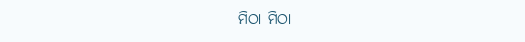ମିଠା ମିଠା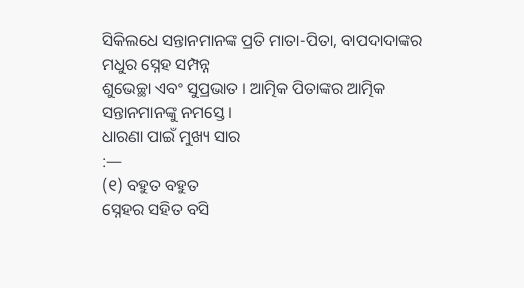ସିକିଲଧେ ସନ୍ତାନମାନଙ୍କ ପ୍ରତି ମାତା-ପିତା, ବାପଦାଦାଙ୍କର ମଧୁର ସ୍ନେହ ସମ୍ପନ୍ନ
ଶୁଭେଚ୍ଛା ଏବଂ ସୁପ୍ରଭାତ । ଆତ୍ମିକ ପିତାଙ୍କର ଆତ୍ମିକ ସନ୍ତାନମାନଙ୍କୁ ନମସ୍ତେ ।
ଧାରଣା ପାଇଁ ମୁଖ୍ୟ ସାର
:—
(୧) ବହୁତ ବହୁତ
ସ୍ନେହର ସହିତ ବସି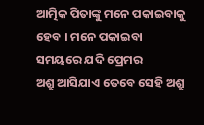ଆତ୍ମିକ ପିତାଙ୍କୁ ମନେ ପକାଇବାକୁ ହେବ । ମନେ ପକାଇବା ସମୟରେ ଯଦି ପ୍ରେମର
ଅଶ୍ରୁ ଆସିଯାଏ ତେବେ ସେହି ଅଶ୍ରୁ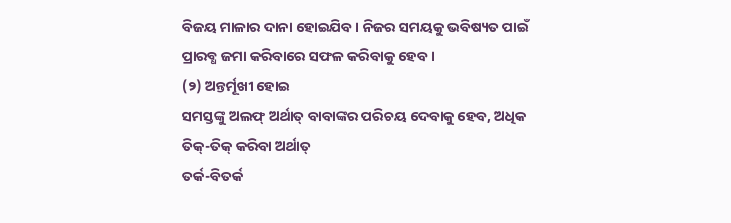ବିଜୟ ମାଳାର ଦାନା ହୋଇଯିବ । ନିଜର ସମୟକୁ ଭବିଷ୍ୟତ ପାଇଁ
ପ୍ରାରବ୍ଧ ଜମା କରିବାରେ ସଫଳ କରିବାକୁ ହେବ ।
(୨) ଅନ୍ତର୍ମୂଖୀ ହୋଇ
ସମସ୍ତଙ୍କୁ ଅଲଫ୍ ଅର୍ଥାତ୍ ବାବାଙ୍କର ପରିଚୟ ଦେବାକୁ ହେବ, ଅଧିକ ତିକ୍-ତିକ୍ କରିବା ଅର୍ଥାତ୍
ତର୍କ-ବିତର୍କ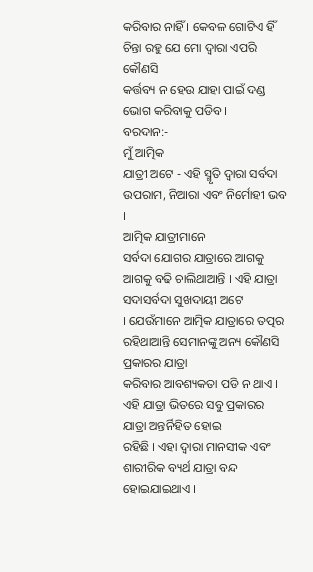କରିବାର ନାହିଁ । କେବଳ ଗୋଟିଏ ହିଁ ଚିନ୍ତା ରହୁ ଯେ ମୋ ଦ୍ୱାରା ଏପରି କୌଣସି
କର୍ତ୍ତବ୍ୟ ନ ହେଉ ଯାହା ପାଇଁ ଦଣ୍ଡ ଭୋଗ କରିବାକୁ ପଡିବ ।
ବରଦାନ:-
ମୁଁ ଆତ୍ମିକ
ଯାତ୍ରୀ ଅଟେ - ଏହି ସ୍ମୃତି ଦ୍ୱାରା ସର୍ବଦା ଉପରାମ, ନିଆରା ଏବଂ ନିର୍ମୋହୀ ଭବ ।
ଆତ୍ମିକ ଯାତ୍ରୀମାନେ
ସର୍ବଦା ଯୋଗର ଯାତ୍ରାରେ ଆଗକୁ ଆଗକୁ ବଢି ଚାଲିଥାଆନ୍ତି । ଏହି ଯାତ୍ରା ସଦାସର୍ବଦା ସୁଖଦାୟୀ ଅଟେ
। ଯେଉଁମାନେ ଆତ୍ମିକ ଯାତ୍ରାରେ ତତ୍ପର ରହିଥାଆନ୍ତି ସେମାନଙ୍କୁ ଅନ୍ୟ କୌଣସି ପ୍ରକାରର ଯାତ୍ରା
କରିବାର ଆବଶ୍ୟକତା ପଡି ନ ଥାଏ । ଏହି ଯାତ୍ରା ଭିତରେ ସବୁ ପ୍ରକାରର ଯାତ୍ରା ଅନ୍ତର୍ନିହିତ ହୋଇ
ରହିଛି । ଏହା ଦ୍ୱାରା ମାନସୀକ ଏବଂ ଶାରୀରିକ ବ୍ୟର୍ଥ ଯାତ୍ରା ବନ୍ଦ ହୋଇଯାଇଥାଏ ।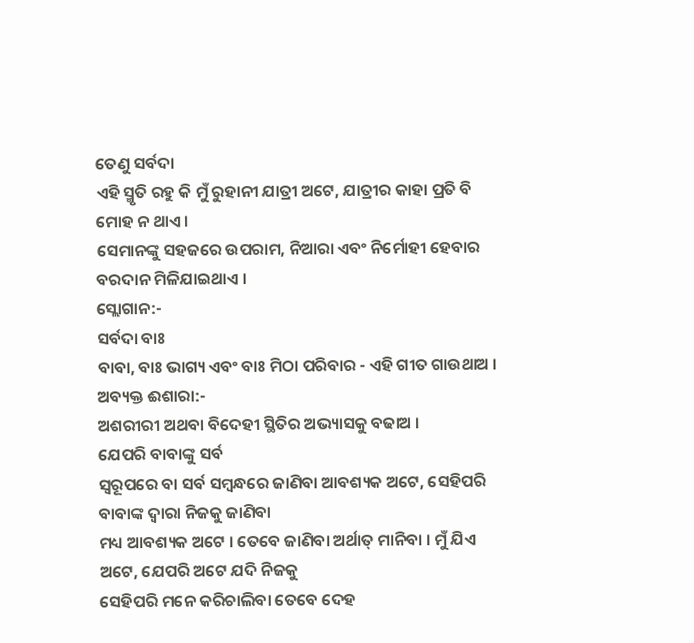ତେଣୁ ସର୍ବଦା
ଏହି ସ୍ମୃତି ରହୁ କି ମୁଁ ରୁହାନୀ ଯାତ୍ରୀ ଅଟେ, ଯାତ୍ରୀର କାହା ପ୍ରତି ବି ମୋହ ନ ଥାଏ ।
ସେମାନଙ୍କୁ ସହଜରେ ଉପରାମ, ନିଆରା ଏବଂ ନିର୍ମୋହୀ ହେବାର ବରଦାନ ମିଳିଯାଇଥାଏ ।
ସ୍ଲୋଗାନ:-
ସର୍ବଦା ବାଃ
ବାବା, ବାଃ ଭାଗ୍ୟ ଏବଂ ବାଃ ମିଠା ପରିବାର - ଏହି ଗୀତ ଗାଉଥାଅ ।
ଅବ୍ୟକ୍ତ ଈଶାରା:-
ଅଶରୀରୀ ଅଥବା ବିଦେହୀ ସ୍ଥିତିର ଅଭ୍ୟାସକୁ ବଢାଅ ।
ଯେପରି ବାବାଙ୍କୁ ସର୍ବ
ସ୍ୱରୂପରେ ବା ସର୍ବ ସମ୍ବନ୍ଧରେ ଜାଣିବା ଆବଶ୍ୟକ ଅଟେ, ସେହିପରି ବାବାଙ୍କ ଦ୍ୱାରା ନିଜକୁ ଜାଣିବା
ମଧ୍ୟ ଆବଶ୍ୟକ ଅଟେ । ତେବେ ଜାଣିବା ଅର୍ଥାତ୍ ମାନିବା । ମୁଁ ଯିଏ ଅଟେ, ଯେପରି ଅଟେ ଯଦି ନିଜକୁ
ସେହିପରି ମନେ କରିଚାଲିବା ତେବେ ଦେହ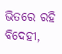ଭିତରେ ରହି ବିଦେହୀ,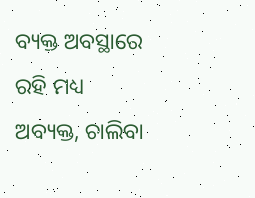ବ୍ୟକ୍ତ ଅବସ୍ଥାରେ ରହି ମଧ୍ୟ
ଅବ୍ୟକ୍ତ, ଚାଲିବା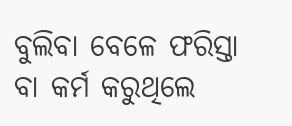ବୁଲିବା ବେଳେ ଫରିସ୍ତା ବା କର୍ମ କରୁଥିଲେ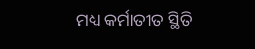ମଧ୍ୟ କର୍ମାତୀତ ସ୍ଥିତି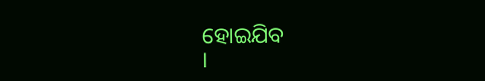ହୋଇଯିବ
।